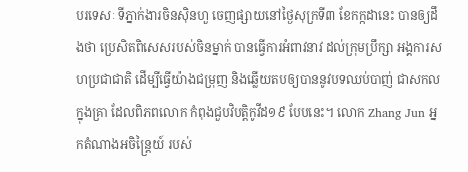បរទេសៈ ទីភ្នាក់ងារចិនស៊ិនហួ ចេញផ្សាយនៅថ្ងៃសុក្រទី៣ ខែកក្កដានេះ បានឲ្យដឹងថា ប្រេសិតពិសេសរបស់ចិនម្នាក់ បានធ្វើការអំពាវនាវ ដល់ក្រុមប្រឹក្សា អង្គការសហប្រជាជាតិ ដើម្បីធ្វើយ៉ាងជម្រុញ និងឆ្លើយតបឲ្យបាននូវបទឈប់បាញ់ ជាសកលក្នុងគ្រា ដែលពិភពលោក កំពុងជួបវិបត្តិកូវីដ១៩ បែបនេះ។ លោក Zhang Jun អ្នកតំណាងអចិន្រ្តៃយ៍ របស់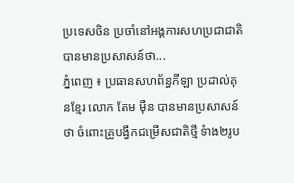ប្រទេសចិន ប្រចាំនៅអង្គការសហប្រជាជាតិ បានមានប្រសាសន៍ថា...
ភ្នំពេញ ៖ ប្រធានសហព័ន្ធកីឡា ប្រដាល់គុនខ្មែរ លោក តែម ម៉ឺន បានមានប្រសាសន៍ថា ចំពោះគ្រូបង្វឹកជម្រើសជាតិថ្មី ទំាង២រូប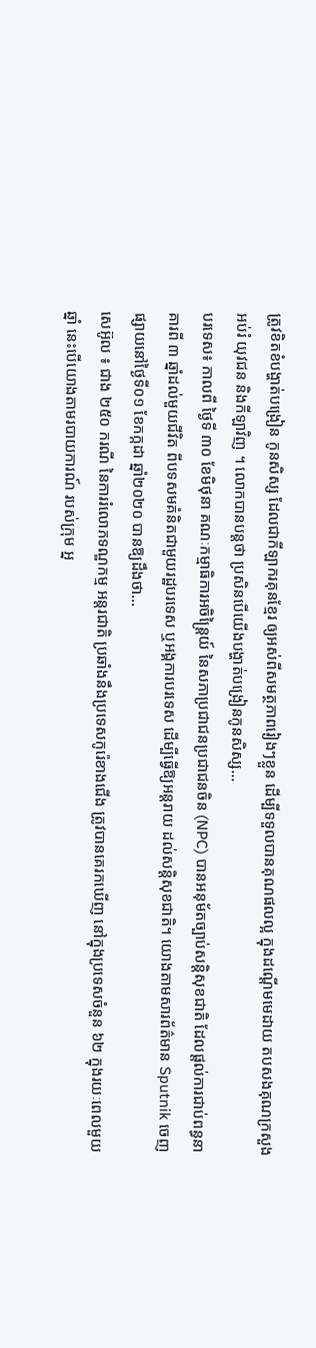ត្រូវខិតខំបង្ហាត់បង្រៀន កូនសិស្ស ដែលជាកីឡាករគុនខ្មែរ ឲ្យអស់ពីសមត្ថភាពរៀងៗខ្លួន ដើម្បីទទួលបានគុណផលល្អ ក្នុងដណ្តើមមេដាយ តបសងគុណក្រសួងអប់រំ យុវជន និងកីឡាវិញ ។ លោកបានបន្តថា ប្រសិនបើយើងបង្ហាត់បង្រៀនកូនសិស្ស...
បរទេស៖ កាលពី ថ្ងៃទី ៣០ ខែមិថុនា គណៈកម្មាធិការអចិន្ត្រៃយ៍ នៃសភាប្រជាជនប្រជាជនចិន (NPC) បានអនុម័តច្បាប់សន្តិសុខជាតិ ដែលផ្តល់ការជាប់ពន្ធនាគារពី ៣ ឆ្នាំដល់មួយជីវិត ពីបទសមគំនិតជាមួយរដ្ឋបរទេស ឬអង្គការបរទេស ដើម្បីធ្វើឱ្យអន្តរាយ ដល់សន្តិសុខជាតិ។ យោងតាមសារព័ត៌មាន Sputnik ចេញផ្សាយនៅថ្ងៃទី០១ ខែកក្កដា ឆ្នាំ២០២០ បានឱ្យដឹងថា...
សេអ៊ូល ៖ ជាង ២៥០ ករណី នៃការរំលោភទណ្ឌកម្ម អន្តរជាតិ ប្រឆាំងនឹងប្រទេសកូរ៉េខាងជើង ត្រូវបានគេរកឃើញ នៅក្នុងប្រទេសចំនួន ៦២ ក្នុងរយៈពេលមួយឆ្នាំ នេះបើយោងតាមរបាយការណ៍ របស់ក្រុម អ្ន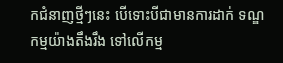កជំនាញថ្មីៗនេះ បើទោះបីជាមានការដាក់ ទណ្ឌកម្មយ៉ាងតឹងរឹង ទៅលើកម្ម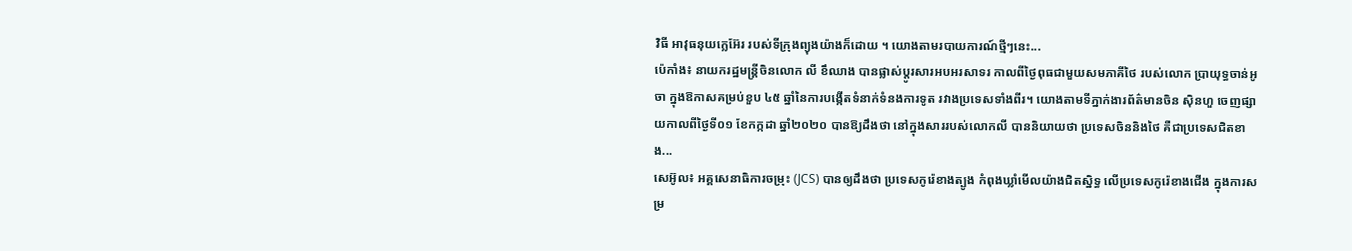វិធី អាវុធនុយក្លេអ៊ែរ របស់ទីក្រុងព្យុងយ៉ាងក៏ដោយ ។ យោងតាមរបាយការណ៍ថ្មីៗនេះ...
ប៉េកាំង៖ នាយករដ្ឋមន្ត្រីចិនលោក លី ខឹឈាង បានផ្លាស់ប្តូរសារអបអរសាទរ កាលពីថ្ងៃពុធជាមួយសមភាគីថៃ របស់លោក ប្រាយុទ្ធចាន់អូចា ក្នុងឱកាសគម្រប់ខួប ៤៥ ឆ្នាំនៃការបង្កើតទំនាក់ទំនងការទូត រវាងប្រទេសទាំងពីរ។ យោងតាមទីភ្នាក់ងារព័ត៌មានចិន ស៊ិនហួ ចេញផ្សាយកាលពីថ្ងៃទី០១ ខែកក្កដា ឆ្នាំ២០២០ បានឱ្យដឹងថា នៅក្នុងសាររបស់លោកលី បាននិយាយថា ប្រទេសចិននិងថៃ គឺជាប្រទេសជិតខាង...
សេអ៊ូល៖ អគ្គសេនាធិការចម្រុះ (JCS) បានឲ្យដឹងថា ប្រទេសកូរ៉េខាងត្បូង កំពុងឃ្លាំមើលយ៉ាងជិតស្និទ្ធ លើប្រទេសកូរ៉េខាងជើង ក្នុងការសម្រ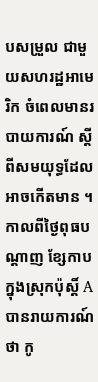បសម្រួល ជាមួយសហរដ្ឋអាមេរិក ចំពេលមានរបាយការណ៍ ស្តីពីសមយុទ្ធដែលអាចកើតមាន ។ កាលពីថ្ងៃពុធបណ្តាញ ខ្សែកាបក្នុងស្រុកប៉ុស្តិ៍ A បានរាយការណ៍ថា កូ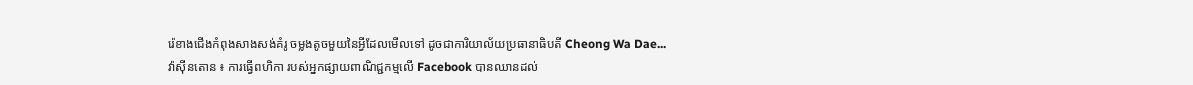រ៉េខាងជើងកំពុងសាងសង់គំរូ ចម្លងតូចមួយនៃអ្វីដែលមើលទៅ ដូចជាការិយាល័យប្រធានាធិបតី Cheong Wa Dae...
វ៉ាស៊ីនតោន ៖ ការធ្វើពហិកា របស់អ្នកផ្សាយពាណិជ្ជកម្មលើ Facebook បានឈានដល់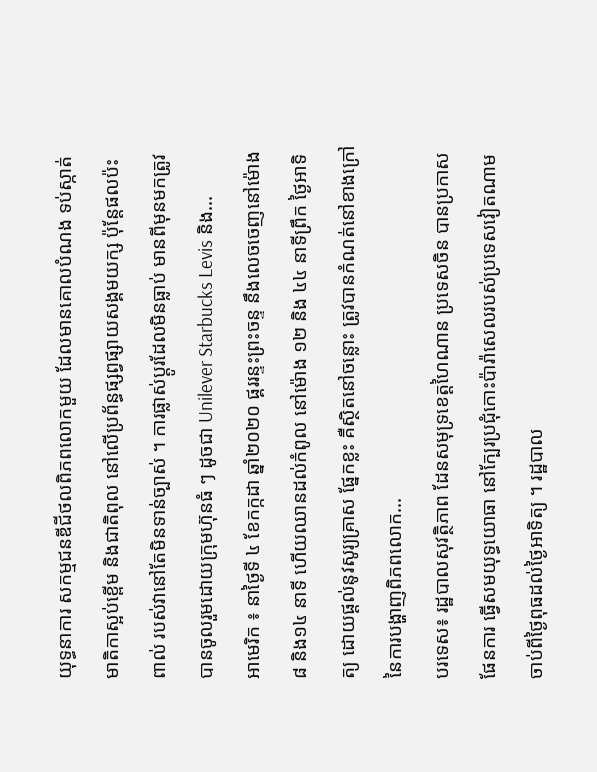យុទ្ធនាការ សកម្មជនឌីជីថលពិភពលោកមួយ ដែលមានគោលបំណង ទប់ស្កាត់មាតិកាស្អប់ខ្ពើម និងជាតិពុល នៅលើប្រព័ន្ធផ្សព្វផ្សាយសង្គមយក្ស ប៉ុន្តែផលប៉ះពាល់ របស់វានៅតែមិនទាន់ច្បាស់ ។ ការផ្លាស់ប្តូរដែលមិនធ្លាប់ មានពីមុនមកត្រូវបានចូលរួមដោយក្រុមហ៊ុនធំ ៗ ដូចជា Unilever Starbucks Levis និង...
អាមេរិក ៖ នាថ្ងៃទី ៤ ខែកក្កដា ឆ្នាំ២០២០ ផ្គររន្ទះព្រះចន្ទ នឹងលេចចេញនៅម៉ោង៨ និង១៤ នាទី ហើយឈានដល់កំពូល នៅម៉ោង ១២ និង ៤៤ នាទីព្រឹក ថ្ងៃអាទិត្យ ដោយផ្តល់នូវសូរ្យគ្រាស ផ្នែកខ្លះ គឺស្ថិតនៅចន្លោះ ត្រូវបានកំណត់នៅខាងក្រៅ នៃការបង្ហាញពិភពលោក...
បរទេស៖ រដ្ឋបាលសុវត្ថិភាព ដែនសមុទ្រខេត្តហៃណាន ប្រទេសចិន បានប្រកាសផែនការ ធ្វើសមយុទ្ធយោធា នៅក្បែរប្រជុំកោះប៉ារ៉ាសេលរបស់ប្រទេសវៀតណាម ចាប់ពីថ្ងៃពុធដល់ថ្ងៃអាទិត្យ ។ រដ្ឋបាល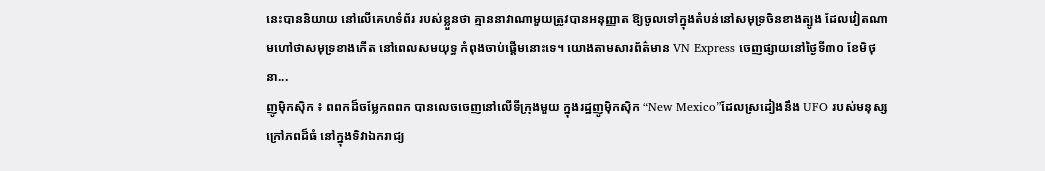នេះបាននិយាយ នៅលើគេហទំព័រ របស់ខ្លួនថា គ្មាននាវាណាមួយត្រូវបានអនុញ្ញាត ឱ្យចូលទៅក្នុងតំបន់នៅសមុទ្រចិនខាងត្បូង ដែលវៀតណាមហៅថាសមុទ្រខាងកើត នៅពេលសមយុទ្ធ កំពុងចាប់ផ្តើមនោះទេ។ យោងតាមសារព័ត៌មាន VN Express ចេញផ្សាយនៅថ្ងៃទី៣០ ខែមិថុនា...
ញូម៉ិកស៊ិក ៖ ពពកដ៏ចម្លែកពពក បានលេចចេញនៅលើទីក្រុងមួយ ក្នុងរដ្ឋញូម៉ិកស៊ិក “New Mexico”ដែលស្រដៀងនឹង UFO របស់មនុស្សក្រៅភពដ៏ធំ នៅក្នុងទិវាឯករាជ្យ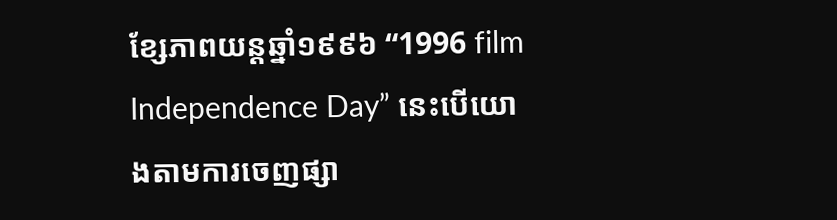ខ្សែភាពយន្តឆ្នាំ១៩៩៦ “1996 film Independence Day” នេះបើយោងតាមការចេញផ្សា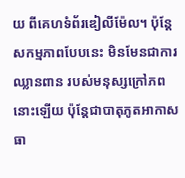យ ពីគេហទំព័រឌៀលីម៉ែល។ ប៉ុន្តែសកម្មភាពបែបនេះ មិនមែនជាការឈ្លានពាន របស់មនុស្សក្រៅភពនោះឡើយ ប៉ុន្តែជាបាតុភូតអាកាសធា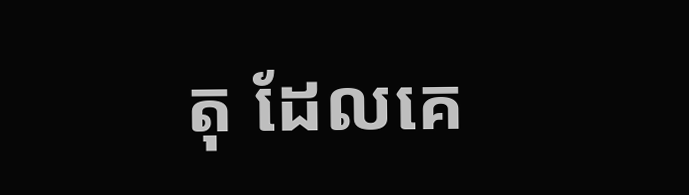តុ ដែលគេ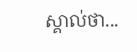ស្គាល់ថា...